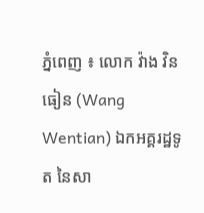ភ្នំពេញ ៖ លោក វ៉ាង វិនធៀន (Wang Wentian) ឯកអគ្គរដ្ឋទូត នៃសា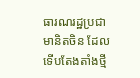ធារណរដ្ឋប្រជាមានិតចិន ដែលទើបតែងតាំងថ្មី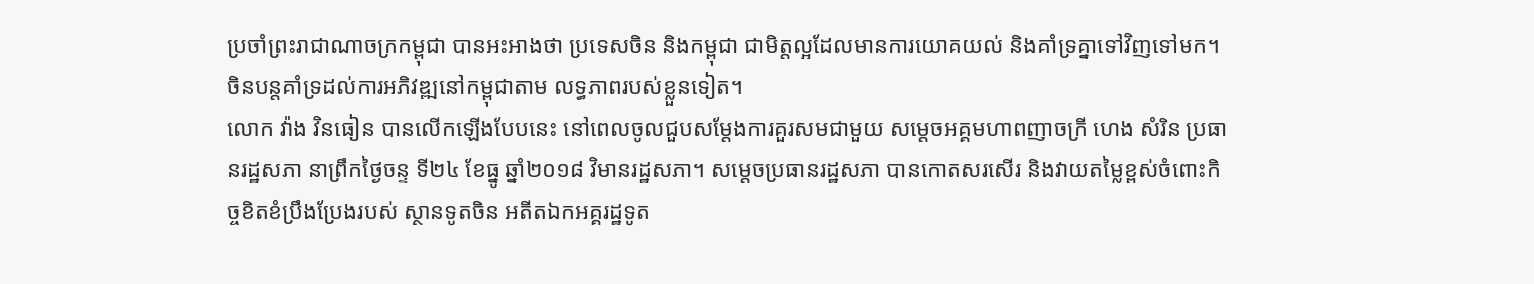ប្រចាំព្រះរាជាណាចក្រកម្ពុជា បានអះអាងថា ប្រទេសចិន និងកម្ពុជា ជាមិត្តល្អដែលមានការយោគយល់ និងគាំទ្រគ្នាទៅវិញទៅមក។ ចិនបន្តគាំទ្រដល់ការអភិវឌ្ឍនៅកម្ពុជាតាម លទ្ធភាពរបស់ខ្លួនទៀត។
លោក វ៉ាង វិនធៀន បានលើកឡើងបែបនេះ នៅពេលចូលជួបសម្តែងការគួរសមជាមួយ សម្តេចអគ្គមហាពញាចក្រី ហេង សំរិន ប្រធានរដ្ឋសភា នាព្រឹកថ្ងៃចន្ទ ទី២៤ ខែធ្នូ ឆ្នាំ២០១៨ វិមានរដ្ឋសភា។ សម្តេចប្រធានរដ្ឋសភា បានកោតសរសើរ និងវាយតម្លៃខ្ពស់ចំពោះកិច្ចខិតខំប្រឹងប្រែងរបស់ ស្ថានទូតចិន អតីតឯកអគ្គរដ្ឋទូត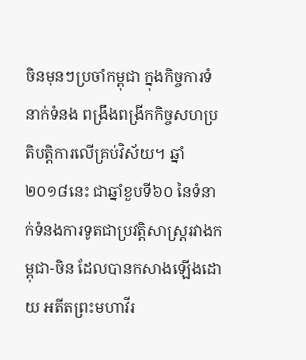ចិនមុនៗប្រចាំកម្ពុជា ក្នុងកិច្ចការទំនាក់ទំនង ពង្រឹងពង្រីកកិច្ចសហប្រតិបត្តិការលើគ្រប់វិស័យ។ ឆ្នាំ២០១៨នេះ ជាឆ្នាំខួបទី៦០ នៃទំនាក់ទំនងការទូតជាប្រវត្តិសាស្ត្ររវាងកម្ពុជា-ចិន ដែលបានកសាងឡើងដោយ អតីតព្រះមហាវីរ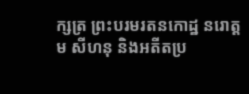ក្សត្រ ព្រះបរមរតនកោដ្ឋ នរោត្តម សីហនុ និងអតីតប្រ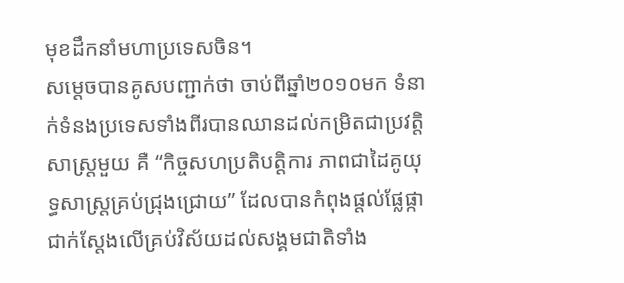មុខដឹកនាំមហាប្រទេសចិន។
សម្តេចបានគូសបញ្ជាក់ថា ចាប់ពីឆ្នាំ២០១០មក ទំនាក់ទំនងប្រទេសទាំងពីរបានឈានដល់កម្រិតជាប្រវត្តិសាស្ត្រមួយ គឺ “កិច្ចសហប្រតិបត្តិការ ភាពជាដៃគូយុទ្ធសាស្ត្រគ្រប់ជ្រុងជ្រោយ” ដែលបានកំពុងផ្តល់ផ្លែផ្កាជាក់ស្តែងលើគ្រប់វិស័យដល់សង្គមជាតិទាំង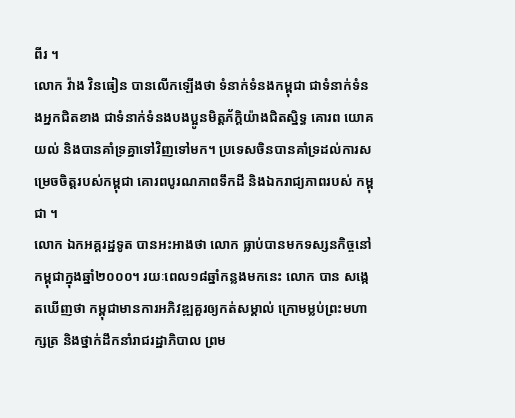ពីរ ។
លោក វ៉ាង វិនធៀន បានលើកឡើងថា ទំនាក់ទំនងកម្ពុជា ជាទំនាក់ទំនងអ្នកជិតខាង ជាទំនាក់ទំនងបងប្អូនមិត្តភ័ក្តិយ៉ាងជិតស្និទ្ធ គោរព យោគយល់ និងបានគាំទ្រគ្នាទៅវិញទៅមក។ ប្រទេសចិនបានគាំទ្រដល់ការសម្រេចចិត្តរបស់កម្ពុជា គោរពបូរណភាពទឹកដី និងឯករាជ្យភាពរបស់ កម្ពុជា ។
លោក ឯកអគ្គរដ្ឋទូត បានអះអាងថា លោក ធ្លាប់បានមកទស្សនកិច្ចនៅកម្ពុជាក្នុងឆ្នាំ២០០០។ រយៈពេល១៨ឆ្នាំកន្លងមកនេះ លោក បាន សង្កេតឃើញថា កម្ពុជាមានការអភិវឌ្ឍគួរឲ្យកត់សម្គាល់ ក្រោមម្លប់ព្រះមហាក្សត្រ និងថ្នាក់ដឹកនាំរាជរដ្ឋាភិបាល ព្រម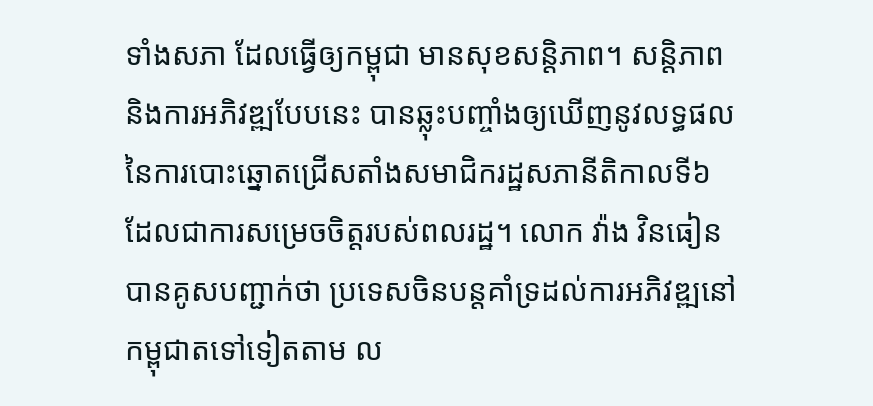ទាំងសភា ដែលធ្វើឲ្យកម្ពុជា មានសុខសន្តិភាព។ សន្តិភាព និងការអភិវឌ្ឍបែបនេះ បានឆ្លុះបញ្ចាំងឲ្យឃើញនូវលទ្ធផលនៃការបោះឆ្នោតជ្រើសតាំងសមាជិករដ្ឋសភានីតិកាលទី៦ ដែលជាការសម្រេចចិត្តរបស់ពលរដ្ឋ។ លោក វ៉ាង វិនធៀន បានគូសបញ្ជាក់ថា ប្រទេសចិនបន្តគាំទ្រដល់ការអភិវឌ្ឍនៅកម្ពុជាតទៅទៀតតាម ល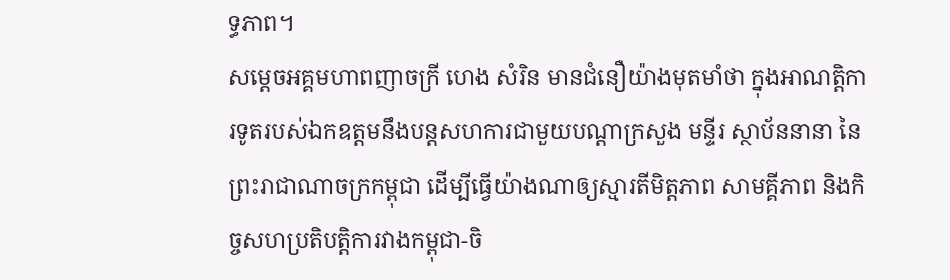ទ្ធភាព។
សម្តេចអគ្គមហាពញាចក្រី ហេង សំរិន មានជំនឿយ៉ាងមុតមាំថា ក្នុងអាណត្តិការទូតរបស់ឯកឧត្តមនឹងបន្តសហការជាមួយបណ្តាក្រសួង មន្ទីរ ស្ថាប័ននានា នៃព្រះរាជាណាចក្រកម្ពុជា ដើម្បីធ្វើយ៉ាងណាឲ្យស្មារតីមិត្តភាព សាមគ្គីភាព និងកិច្ចសហប្រតិបត្តិការវាងកម្ពុជា-ចិ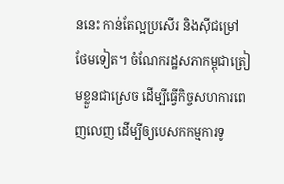ននេះ កាន់តែល្អប្រសើរ និងស៊ីជម្រៅថែមទៀត។ ចំណែករដ្ឋសភាកម្ពុជាត្រៀមខ្លួនជាស្រេច ដើម្បីធ្វើកិច្ចសហការពេញលេញ ដើម្បីឲ្យបេសកកម្មការទូ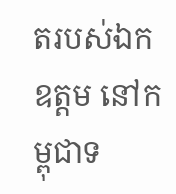តរបស់ឯកឧត្តម នៅកម្ពុជាទ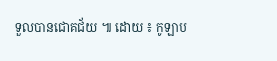ទួលបានជោគជ័យ ៕ ដោយ ៖ កូឡាប